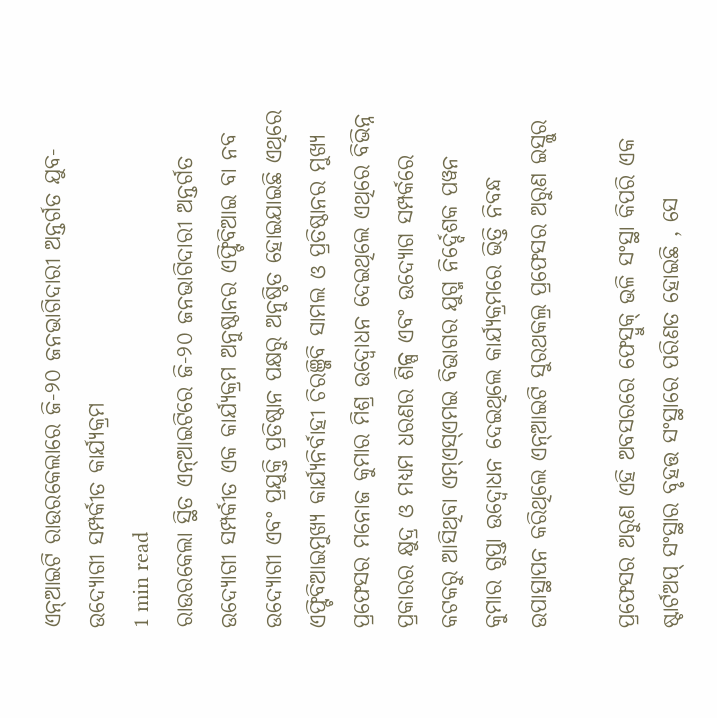ଏନ୍ଆଇଟି ରାଉରକେଲାରେ ଜି-୨୦ ଜନଭାଗିଦାରୀ ଅନ୍ତର୍ଗତ ଯୁବ-ଉଦ୍ୟୋଗୀ ସମ୍ପର୍କୀତ କାର୍ଯ୍ୟକ୍ରମ
1 min read
ରାଉରକେଲା ସ୍ଥିତ ଏନ୍ଆଇଟିରେ ଜି-୨୦ ଜନଭାଗିଦାରୀ ଅନ୍ତର୍ଗତ ଉଦ୍ୟୋଗୀ ସମ୍ପର୍କୀତ ଏକ କାର୍ଯ୍ୟକ୍ରମ ଅନୁଷ୍ଠାନର ଏଫ୍ଟିବିଆଇ ବା ନବ ଉଦ୍ୟୋଗୀ ଏବଂ ପ୍ରଯୁକ୍ତି ପ୍ରତିଷ୍ଠାନ ପକ୍ଷରୁ ଅନୁଷ୍ଠିତ ହୋଇଯାଇଛି ଏଥିରେ ଏଫ୍ଟିବିଆଇମୁଖ୍ୟ କାର୍ଯ୍ୟନିର୍ବାହୀ ଚିରଞ୍ଜିବି ସାମଲ ଓ ପ୍ରତିଷ୍ଠାନର ମୁଖ୍ୟ ପ୍ରଫେସର ମନୋଜ କୁମାର ମିଶ୍ର ଉଦ୍ବୋଧନ ଦେଇଥିଲେ ଏଥିରେ ବିଭିନ୍ନ ପ୍ରକାରର କ୍ଷୁଦ୍ର ଓ ମଧ୍ୟମ ଧରଣର ଶିଳ୍ପ ଏବଂ ଉଦ୍ୟୋଗ ସମ୍ପର୍କରେ କଟକରୁ ଆସିଥିବା ଏମ୍ଏସ୍ଏମଇ ବିଭାଗର ଯୁଗ୍ମ ନିର୍ଦ୍ଦେଶକ ପୱନ କୁମାର ଗୁପ୍ତା ଉଦ୍ବୋଧନ ଦେଇଥିଲେ କାର୍ଯ୍ୟକ୍ରମରେ ଭିତ୍ତି ନିବନ୍ଧ ଉପାସ୍ଥାପନ କରିଥିଲେ ଏନ୍ଆଇଟି ସୁରଥକଲ୍ର ପ୍ରଫେସର ଅରୁଣ ଇସ୍ଲୁର

ପ୍ରଫେସର ଅରୁଣ ଏହି ଅବସରରେ ଫେସ୍ବୁକ୍ ଭଳି ସଂସ୍ଥା କିପରି ଏକ ଷ୍ଟାର୍ଟଅପ୍ ସଂସ୍ଥାର ବୃହତ୍ତ ସଂସ୍ଥାରେ ପରିଣତ ହୋଇଛି , ସେ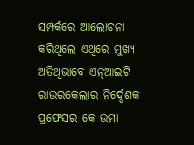ସମ୍ପର୍କରେ ଆଲୋଚନା କରିଥିଲେ ଏଥିରେ ମୁଖ୍ୟ ଅତିଥିଭାବେ ଏନ୍ଆଇଟି ରାଉରକେଲାର ନିର୍ଦ୍ଦେଶକ ପ୍ରଫେସର କେ ଉମା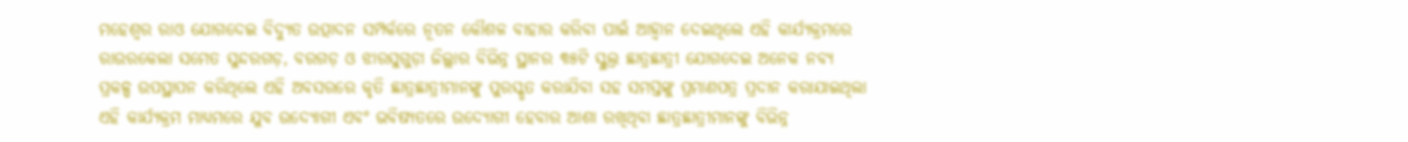ମହେଶ୍ବର ରାଓ ଯୋଗଦେଇ ବିଦ୍ୟୁତ ଉତ୍ପାଦନ ସମ୍ପର୍କରେ ନୂତନ କୌଶଳ ବାହାର କରିବା ପାଇଁ ଆହ୍ବାନ ଦେଇଥିଲେ ଏହି କାର୍ଯ୍ୟକ୍ରମରେ ରାଉରକେଲା ସମେତ ସୁନ୍ଦରଗଡ଼, ବରଗଡ଼ ଓ ଝାରସୁଗୁଡ଼ା ଜିଲ୍ଲାର ବିଭିନ୍ନ ସ୍ଥାନର ୩୫ଟି ସ୍କୁଲ୍ର ଛାତ୍ରଛାତ୍ରୀ ଯୋଗଦେଇ ଅନେକ ନବ୍ୟ ପ୍ରକଳ୍ପ ଉପସ୍ଥାପନ କରିଥିଲେ ଏହି ଅବସରରେ କୃତି ଛାତ୍ରଛାତ୍ରୀମାନଙ୍କୁ ପୁରସ୍କୃତ କରାଯିବା ସହ ସମସ୍ତଙ୍କୁ ପ୍ରମାଣପତ୍ର ପ୍ରଦାନ କରାଯାଇଥିଲା ଏହି କାର୍ଯ୍ୟକ୍ରମ ମାଧ୍ୟମରେ ଯୁବ ଉଦ୍ୟୋଗୀ ଏବଂ ଭବିଷ୍ୟତରେ ଉଦ୍ୟୋଗୀ ହେବାର ଆଶା ରଖିଥିବା ଛାତ୍ରଛାତ୍ରୀମାନଙ୍କୁ ବିଭିନ୍ନ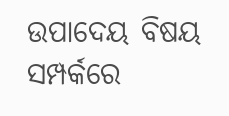ଉପାଦେୟ ବିଷୟ ସମ୍ପର୍କରେ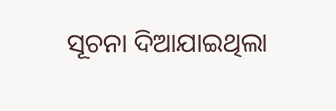ସୂଚନା ଦିଆଯାଇଥିଲା